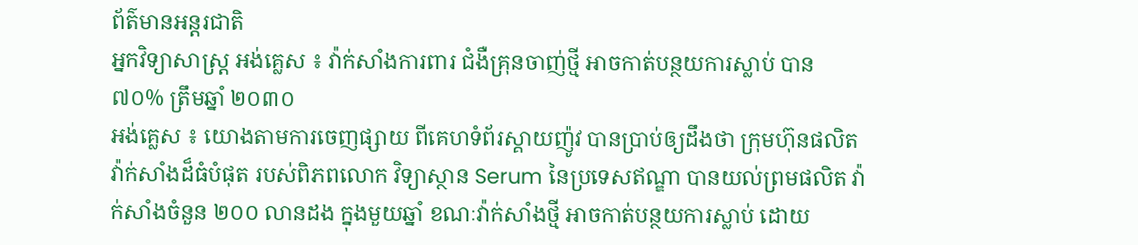ព័ត៌មានអន្តរជាតិ
អ្នកវិទ្យាសាស្ត្រ អង់គ្លេស ៖ វ៉ាក់សាំងការពារ ជំងឺគ្រុនចាញ់ថ្មី អាចកាត់បន្ថយការស្លាប់ បាន ៧០% ត្រឹមឆ្នាំ ២០៣០
អង់គ្លេស ៖ យោងតាមការចេញផ្សាយ ពីគេហទំព័រស្គាយញ៉ូវ បានប្រាប់ឲ្យដឹងថា ក្រុមហ៊ុនផលិតវ៉ាក់សាំងដ៏ធំបំផុត របស់ពិភពលោក វិទ្យាស្ថាន Serum នៃប្រទេសឥណ្ឌា បានយល់ព្រមផលិត វ៉ាក់សាំងចំនួន ២០០ លានដង ក្នុងមួយឆ្នាំ ខណៈវ៉ាក់សាំងថ្មី អាចកាត់បន្ថយការស្លាប់ ដោយ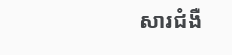សារជំងឺ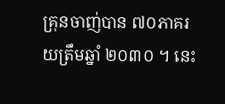គ្រុនចាញ់បាន ៧០ភាគរយត្រឹមឆ្នាំ ២០៣០ ។ នេះ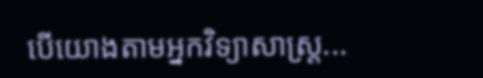បើយោងតាមអ្នកវិទ្យាសាស្ត្រ...